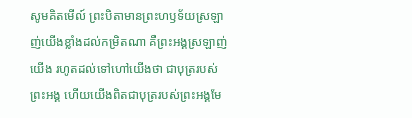សូមគិតមើល៍ ព្រះបិតាមានព្រះហឫទ័យស្រឡាញ់យើងខ្លាំងដល់កម្រិតណា គឺព្រះអង្គស្រឡាញ់យើង រហូតដល់ទៅហៅយើងថា ជាបុត្ររបស់ព្រះអង្គ ហើយយើងពិតជាបុត្ររបស់ព្រះអង្គមែ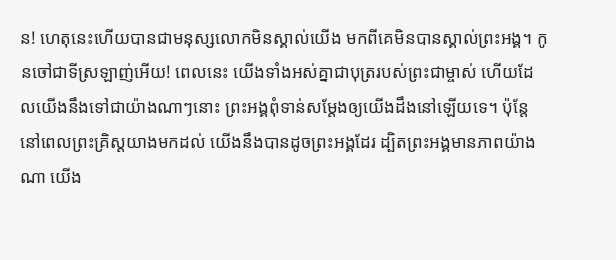ន! ហេតុនេះហើយបានជាមនុស្សលោកមិនស្គាល់យើង មកពីគេមិនបានស្គាល់ព្រះអង្គ។ កូនចៅជាទីស្រឡាញ់អើយ! ពេលនេះ យើងទាំងអស់គ្នាជាបុត្ររបស់ព្រះជាម្ចាស់ ហើយដែលយើងនឹងទៅជាយ៉ាងណាៗនោះ ព្រះអង្គពុំទាន់សម្តែងឲ្យយើងដឹងនៅឡើយទេ។ ប៉ុន្តែ នៅពេលព្រះគ្រិស្តយាងមកដល់ យើងនឹងបានដូចព្រះអង្គដែរ ដ្បិតព្រះអង្គមានភាពយ៉ាងណា យើង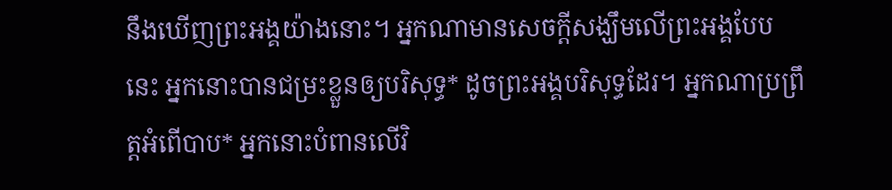នឹងឃើញព្រះអង្គយ៉ាងនោះ។ អ្នកណាមានសេចក្ដីសង្ឃឹមលើព្រះអង្គបែបនេះ អ្នកនោះបានជម្រះខ្លួនឲ្យបរិសុទ្ធ* ដូចព្រះអង្គបរិសុទ្ធដែរ។ អ្នកណាប្រព្រឹត្តអំពើបាប* អ្នកនោះបំពានលើវិ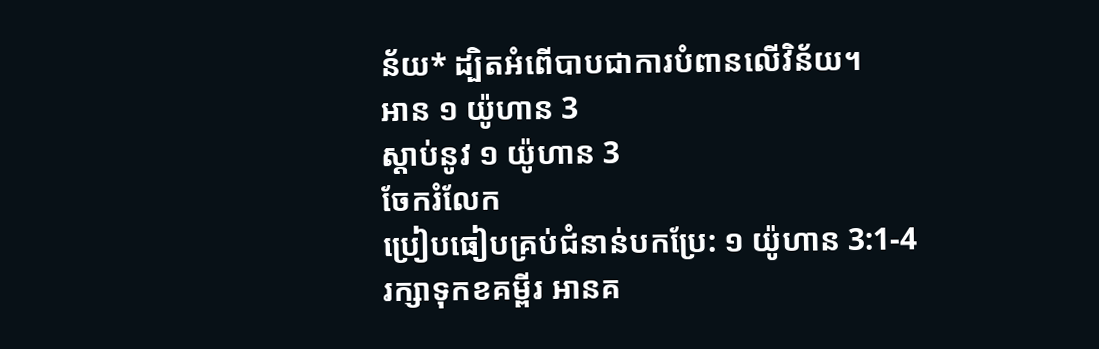ន័យ* ដ្បិតអំពើបាបជាការបំពានលើវិន័យ។
អាន ១ យ៉ូហាន 3
ស្ដាប់នូវ ១ យ៉ូហាន 3
ចែករំលែក
ប្រៀបធៀបគ្រប់ជំនាន់បកប្រែ: ១ យ៉ូហាន 3:1-4
រក្សាទុកខគម្ពីរ អានគ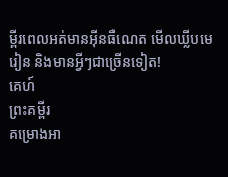ម្ពីរពេលអត់មានអ៊ីនធឺណេត មើលឃ្លីបមេរៀន និងមានអ្វីៗជាច្រើនទៀត!
គេហ៍
ព្រះគម្ពីរ
គម្រោងអា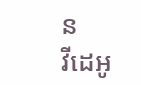ន
វីដេអូ